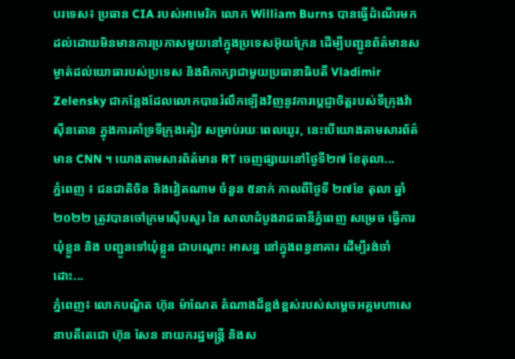បរទេស៖ ប្រធាន CIA របស់អាមេរិក លោក William Burns បានធ្វើដំណើរមកដល់ដោយមិនមានការប្រកាសមួយនៅក្នុងប្រទេសអ៊ុយក្រែន ដើម្បីបញ្ជូនព័ត៌មានសម្ងាត់ដល់យោធារបស់ប្រទេស និងពិភាក្សាជាមួយប្រធានាធិបតី Vladimir Zelensky ជាកន្លែងដែលលោកបានរំលឹកឡើងវិញនូវការប្តេជ្ញាចិត្តរបស់ទីក្រុងវ៉ាស៊ីនតោន ក្នុងការគាំទ្រទីក្រុងគៀវ សម្រាប់រយៈពេលយូរ, នេះបើយោងតាមសារព័ត៌មាន CNN ។ យោងតាមសារព័ត៌មាន RT ចេញផ្សាយនៅថ្ងៃទី២៧ ខែតុលា...
ភ្នំពេញ ៖ ជនជាតិចិន និងវៀតណាម ចំនួន ៥នាក់ កាលពីថ្ងៃទី ២៧ខែ តុលា ឆ្នាំ ២០២២ ត្រូវបានចៅក្រមស៊ើបសួរ នៃ សាលាដំបូងរាជធានីភ្នំពេញ សម្រេច ធ្វើការឃុំខ្លួន និង បញ្ជូនទៅឃុំខ្លួន ជាបណ្តោះ អាសន្ន នៅក្នុងពន្ធនាគារ ដើម្បីរង់ចាំដោះ...
ភ្នំពេញ៖ លោកបណ្ឌិត ហ៊ុន ម៉ាណែត តំណាងដ៏ខ្ពង់ខ្ពស់របស់សម្តេចអគ្គមហាសេនាបតីតេជោ ហ៊ុន សែន នាយករដ្ឋមន្ត្រី និងស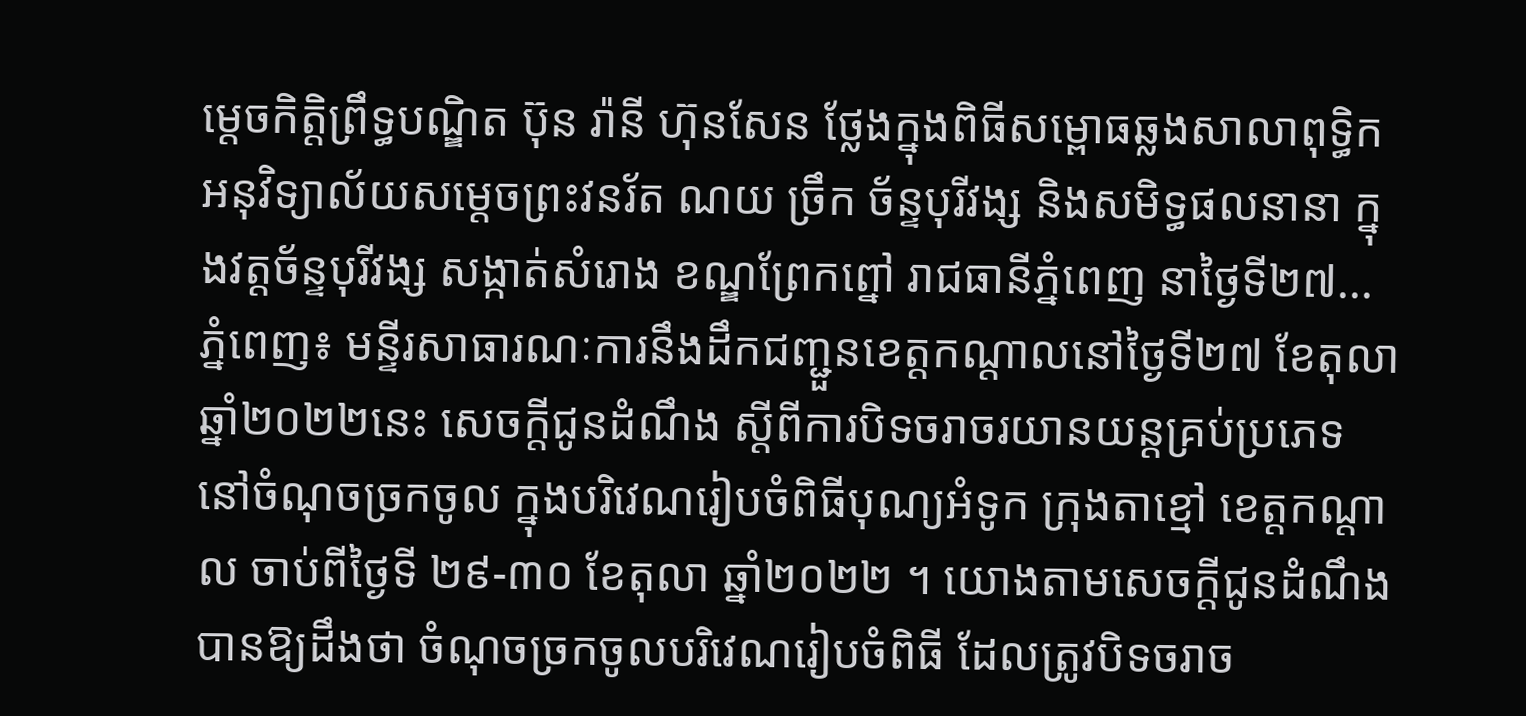ម្តេចកិតិ្តព្រឹទ្ធបណ្ឌិត ប៊ុន រ៉ានី ហ៊ុនសែន ថ្លែងក្នុងពិធីសម្ពោធឆ្លងសាលាពុទ្ធិកអនុវិទ្យាល័យសម្តេចព្រះវនរ័ត ណយ ច្រឹក ច័ន្ទបុរីវង្ស និងសមិទ្ធផលនានា ក្នុងវត្តច័ន្ទបុរីវង្ស សង្កាត់សំរោង ខណ្ឌព្រែកព្នៅ រាជធានីភ្នំពេញ នាថ្ងៃទី២៧...
ភ្នំពេញ៖ មន្ទីរសាធារណៈការនឹងដឹកជញ្ជួនខេត្តកណ្ដាលនៅថ្ងៃទី២៧ ខែតុលា ឆ្នាំ២០២២នេះ សេចក្តីជូនដំណឹង ស្ដីពីការបិទចរាចរយានយន្តគ្រប់ប្រភេទ នៅចំណុចច្រកចូល ក្នុងបរិវេណរៀបចំពិធីបុណ្យអំទូក ក្រុងតាខ្មៅ ខេត្តកណ្តាល ចាប់ពីថ្ងៃទី ២៩-៣០ ខែតុលា ឆ្នាំ២០២២ ។ យោងតាមសេចក្ដីជូនដំណឹង បានឱ្យដឹងថា ចំណុចច្រកចូលបរិវេណរៀបចំពិធី ដែលត្រូវបិទចរាច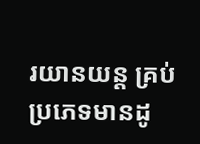រយានយន្ត គ្រប់ប្រភេទមានដូ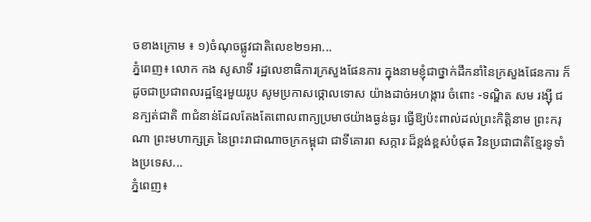ចខាងក្រោម ៖ ១)ចំណុចផ្លូវជាតិលេខ២១អា...
ភ្នំពេញ៖ លោក កង សូសាទី រដ្ឋលេខាធិការក្រសួងផែនការ ក្នុងនាមខ្ញុំជាថ្នាក់ដឹកនាំនៃក្រសួងផែនការ ក៏ដូចជាប្រជាពលរដ្ឋខ្មែរមួយរូប សូមប្រកាសថ្កោលទោស យ៉ាងដាច់អហង្ការ ចំពោះ -ទណ្ឌិត សម រង្ស៊ី ជនក្បត់ជាតិ ៣ជំនាន់ដែលតែងតែពោលពាក្យប្រមាថយ៉ាងធ្ងន់ធ្ងរ ធ្វើឱ្យប៉ះពាល់ដល់ព្រះកិត្តិនាម ព្រះករុណា ព្រះមហាក្សត្រ នៃព្រះរាជាណាចក្រកម្ពុជា ជាទីគោរព សក្ការៈដ៏ខ្ពង់ខ្ពស់បំផុត វិនប្រជាជាតិខ្មែរទូទាំងប្រទេស...
ភ្នំពេញ៖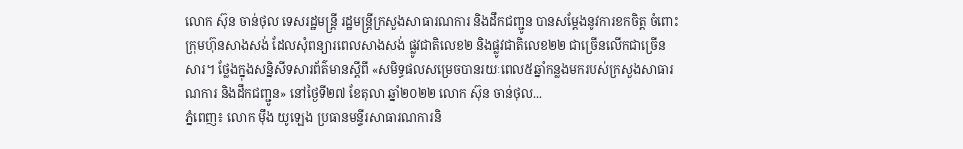លោក ស៊ុន ចាន់ថុល ទេសរដ្ឋមន្រ្តី រដ្ឋមន្ត្រីក្រសួងសាធារណការ និងដឹកជញ្ជូន បានសម្ដែងនូវការខកចិត្ត ចំពោះក្រុមហ៊ុនសាងសង់ ដែលសុំពន្យារពេលសាងសង់ ផ្លូវជាតិលេខ២ និងផ្លូវជាតិលេខ២២ ជាច្រើនលើកជាច្រើនសារ។ ថ្លែងក្នុងសន្និសីទសារព័ត៌មានស្តីពី «សមិទ្ធផលសម្រេចបានរយៈពេល៥ឆ្នាំកន្លងមករបស់ក្រសួងសាធារណការ និងដឹកជញ្ជូន» នៅថ្ងៃទី២៧ ខែតុលា ឆ្នាំ២០២២ លោក ស៊ុន ចាន់ថុល...
ភ្នំពេញ៖ លោក មុឹង យូឡេង ប្រធានមន្ទីរសាធារណការនិ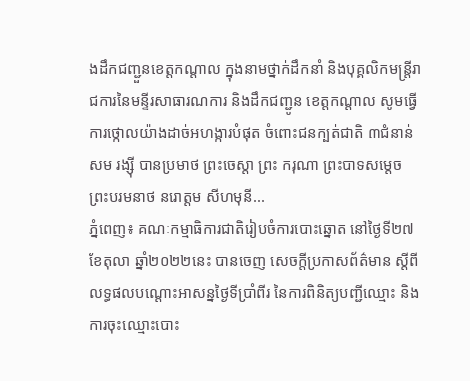ងដឹកជញ្ជួនខេត្តកណ្ដាល ក្នុងនាមថ្នាក់ដឹកនាំ និងបុគ្គលិកមន្ត្រីរាជការនៃមន្ទីរសាធារណការ និងដឹកជញ្ជូន ខេត្តកណ្តាល សូមធ្វើការថ្កោលយ៉ាងដាច់អហង្ការបំផុត ចំពោះជនក្បត់ជាតិ ៣ជំនាន់ សម រង្ស៊ី បានប្រមាថ ព្រះចេស្តា ព្រះ ករុណា ព្រះបាទសម្តេច ព្រះបរមនាថ នរោត្ដម សីហមុនី...
ភ្នំពេញ៖ គណៈកម្មាធិការជាតិរៀបចំការបោះឆ្នោត នៅថ្ងៃទី២៧ ខែតុលា ឆ្នាំ២០២២នេះ បានចេញ សេចក្តីប្រកាសព័ត៌មាន ស្ដីពី លទ្ធផលបណ្ដោះអាសន្នថ្ងៃទីប្រាំពីរ នៃការពិនិត្យបញ្ជីឈ្មោះ និងការចុះឈ្មោះបោះ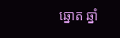ឆ្នោត ឆ្នាំ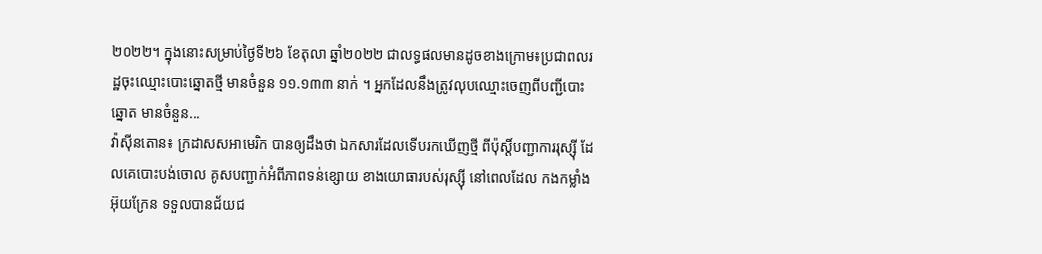២០២២។ ក្នុងនោះសម្រាប់ថ្ងៃទី២៦ ខែតុលា ឆ្នាំ២០២២ ជាលទ្ធផលមានដូចខាងក្រោម៖ប្រជាពលរដ្ឋចុះឈ្មោះបោះឆ្នោតថ្មី មានចំនួន ១១.១៣៣ នាក់ ។ អ្នកដែលនឹងត្រូវលុបឈ្មោះចេញពីបញ្ជីបោះឆ្នោត មានចំនួន...
វ៉ាស៊ីនតោន៖ ក្រដាសសអាមេរិក បានឲ្យដឹងថា ឯកសារដែលទើបរកឃើញថ្មី ពីប៉ុស្តិ៍បញ្ជាការរុស្ស៊ី ដែលគេបោះបង់ចោល គូសបញ្ជាក់អំពីភាពទន់ខ្សោយ ខាងយោធារបស់រុស្ស៊ី នៅពេលដែល កងកម្លាំងអ៊ុយក្រែន ទទួលបានជ័យជ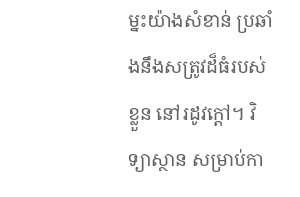ម្នះយ៉ាងសំខាន់ ប្រឆាំងនឹងសត្រូវដ៏ធំរបស់ខ្លួន នៅរដូវក្តៅ។ វិទ្យាស្ថាន សម្រាប់កា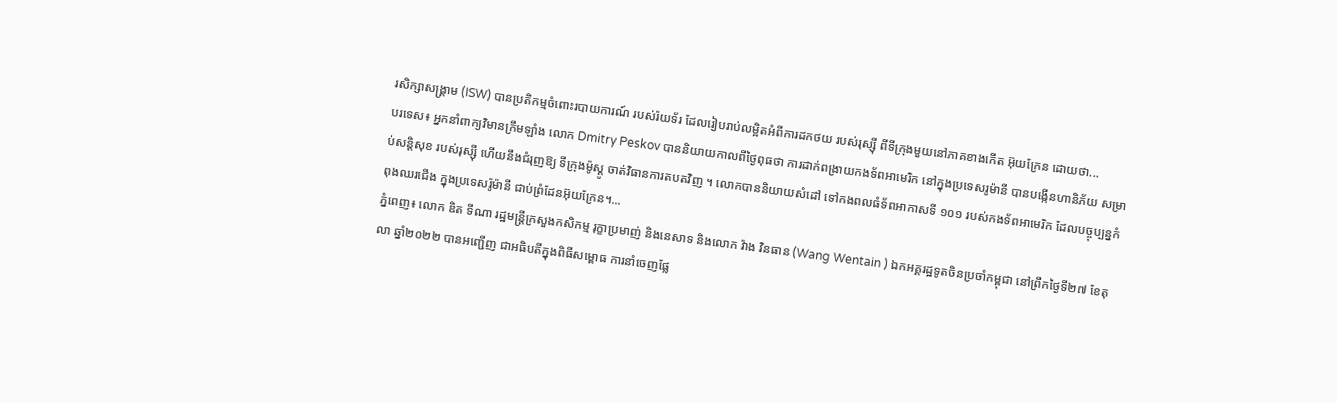រសិក្សាសង្គ្រាម (ISW) បានប្រតិកម្មចំពោះរបាយការណ៍ របស់រ៉យទ័រ ដែលរៀបរាប់លម្អិតអំពីការដកថយ របស់រុស្ស៊ី ពីទីក្រុងមួយនៅភាគខាងកើត អ៊ុយក្រែន ដោយថា...
បរទេស៖ អ្នកនាំពាក្យវិមានក្រឹមឡាំង លោក Dmitry Peskov បាននិយាយកាលពីថ្ងៃពុធថា ការដាក់ពង្រាយកងទ័ពអាមេរិក នៅក្នុងប្រទេសរូម៉ានី បានបង្កើនហានិភ័យ សម្រាប់សន្តិសុខ របស់រុស្ស៊ី ហើយនឹងជំរុញឱ្យ ទីក្រុងម៉ូស្គូ ចាត់វិធានការតបតវិញ ។ លោកបាននិយាយសំដៅ ទៅកងពលធំទ័ពអាកាសទី ១០១ របស់កងទ័ពអាមេរិក ដែលបច្ចុប្បន្នកំពុងឈរជើង ក្នុងប្រទេសរ៉ូម៉ានី ជាប់ព្រំដែនអ៊ុយក្រែន។...
ភ្នំពេញ៖ លោក ឌិត ទីណា រដ្ឋមន្ត្រីក្រសួងកសិកម្ម រុក្ខាប្រមាញ់ និងនេសាទ និងលោក វ៉ាង វិនធាន (Wang Wentain ) ឯកអគ្គរដ្ឋទូតចិនប្រចាំកម្ពុជា នៅព្រឹកថ្ងៃទី២៧ ខែតុលា ឆ្នាំ២០២២ បានអញ្ជើញ ជាអធិបតីក្នុងពិធីសម្ពោធ ការនាំចេញផ្លែ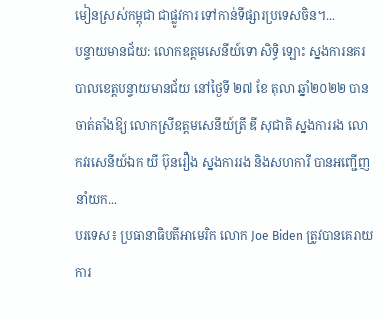មៀនស្រស់កម្ពុជា ជាផ្លូវការ ទៅកាន់ទីផ្សារប្រទេសចិន។...
បន្ទាយមានជ័យ: លោកឧត្តមសេនីយ៍ទោ សិទ្ធិ ឡោះ ស្នងការនគរបាលខេត្តបន្ទាយមានជ័យ នៅថ្ងៃទី ២៧ ខែ តុលា ឆ្នាំ២០២២ បានចាត់តាំងឱ្យ លោកស្រីឧត្តមសេនីយ៍ត្រី ឌី សុជាតិ ស្នងការរង លោកវរសេនីយ៍ឯក យី ប៊ុនរឿង ស្នងការរង និងសហការី បានអញ្ជើញ នាំយក...
បរទេស៖ ប្រធានាធិបតីអាមេរិក លោក Joe Biden ត្រូវបានគេរាយការ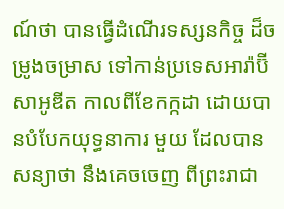ណ៍ថា បានធ្វើដំណើរទស្សនកិច្ច ដ៏ចម្រូងចម្រាស ទៅកាន់ប្រទេសអារ៉ាប៊ីសាអូឌីត កាលពីខែកក្កដា ដោយបានបំបែកយុទ្ធនាការ មួយ ដែលបានសន្យាថា នឹងគេចចេញ ពីព្រះរាជា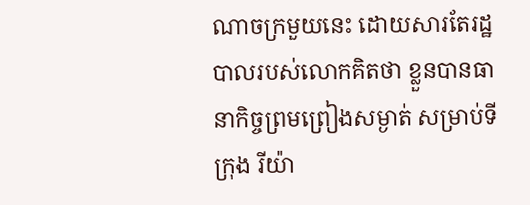ណាចក្រមួយនេះ ដោយសារតែរដ្ឋបាលរបស់លោកគិតថា ខ្លួនបានធានាកិច្ចព្រមព្រៀងសម្ងាត់ សម្រាប់ទីក្រុង រីយ៉ា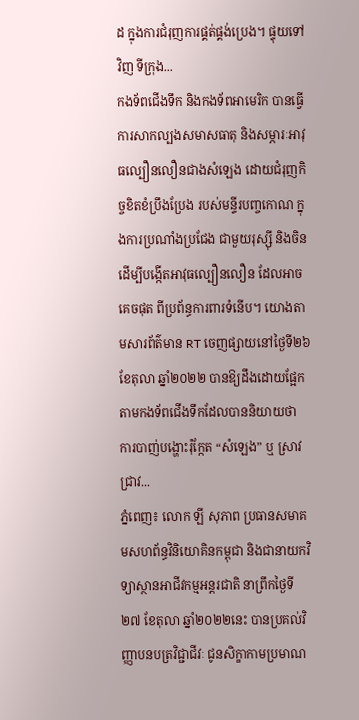ដ ក្នុងការជំរុញការផ្គត់ផ្គង់ប្រេង។ ផ្ទុយទៅវិញ ទីក្រុង...
កងទ័ពជើងទឹក និងកងទ័ពអាមេរិក បានធ្វើការសាកល្បងសមាសធាតុ និងសម្ភារៈអាវុធល្បឿនលឿនជាងសំឡេង ដោយជំរុញកិច្ចខិតខំប្រឹងប្រែង របស់មន្ទីរបញ្ចកោណ ក្នុងការប្រណាំងប្រជែង ជាមួយរុស្ស៊ី និងចិន ដើម្បីបង្កើតអាវុធល្បឿនលឿន ដែលអាចគេចផុត ពីប្រព័ន្ធការពារទំនើប។ យោងតាមសារព័ត៌មាន RT ចេញផ្សាយនៅថ្ងៃទី២៦ ខែតុលា ឆ្នាំ២០២២ បានឱ្យដឹងដោយផ្អែកតាមកងទ័ពជើងទឹកដែលបាននិយាយថា ការបាញ់បង្ហោះរ៉ុក្កែត “សំឡេង” ឬ ស្រាវជ្រាវ...
ភ្នំពេញ៖ លោក ឡី សុភាព ប្រធានសមាគមសហព័ន្ធវិនិយោគិនកម្ពុជា និងជានាយកវិទ្យាស្ថានអាជីវកម្មអន្តរជាតិ នាព្រឹកថ្ងៃទី២៧ ខែតុលា ឆ្នាំ២០២២នេះ បានប្រគល់វិញ្ញាបនបត្រវិជ្ជាជីវៈ ជូនសិក្ខាកាមប្រមាណ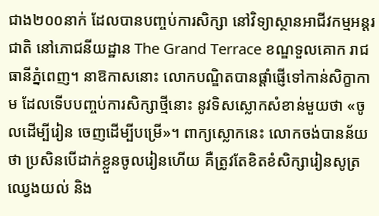ជាង២០០នាក់ ដែលបានបញ្ចប់ការសិក្សា នៅវិទ្យាស្ថានអាជីវកម្មអន្តរជាតិ នៅភោជនីយដ្ឋាន The Grand Terrace ខណ្ឌទួលគោក រាជធានីភ្នំពេញ។ នាឱកាសនោះ លោកបណ្ឌិតបានផ្ដាំផ្ញើទៅកាន់សិក្ខាកាម ដែលទើបបញ្ចប់ការសិក្សាថ្មីនោះ នូវទិសស្លោកសំខាន់មួយថា «ចូលដើម្បីរៀន ចេញដើម្បីបម្រើ»។ ពាក្យស្លោកនេះ លោកចង់បានន័យថា ប្រសិនបើដាក់ខ្លួនចូលរៀនហើយ គឺត្រូវតែខិតខំសិក្សារៀនសូត្រ ឈ្វេងយល់ និង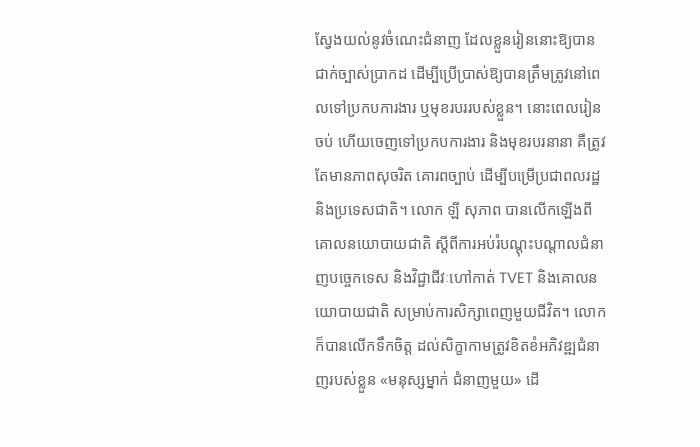ស្វែងយល់នូវចំណេះជំនាញ ដែលខ្លួនរៀននោះឱ្យបានជាក់ច្បាស់ប្រាកដ ដើម្បីប្រើប្រាស់ឱ្យបានត្រឹមត្រូវនៅពេលទៅប្រកបការងារ ឬមុខរបររបស់ខ្លួន។ នោះពេលរៀនចប់ ហើយចេញទៅប្រកបការងារ និងមុខរបរនានា គឺត្រូវតែមានភាពសុចរិត គោរពច្បាប់ ដើម្បីបម្រើប្រជាពលរដ្ឋ និងប្រទេសជាតិ។ លោក ឡី សុភាព បានលើកឡើងពីគោលនយោបាយជាតិ ស្ដីពីការអប់រំបណ្តុះបណ្តាលជំនាញបច្ចេកទេស និងវិជ្ជាជីវៈហៅកាត់ TVET និងគោលនយោបាយជាតិ សម្រាប់ការសិក្សាពេញមួយជីវិត។ លោកក៏បានលើកទឹកចិត្ត ដល់សិក្ខាកាមត្រូវខិតខំអភិវឌ្ឍជំនាញរបស់ខ្លួន «មនុស្សម្នាក់ ជំនាញមួយ» ដើ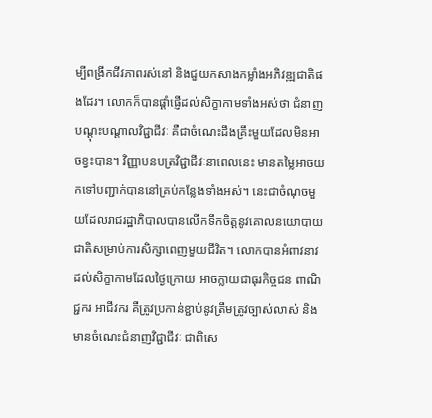ម្បីពង្រីកជីវភាពរស់នៅ និងជួយកសាងកម្លាំងអភិវឌ្ឍជាតិផងដែរ។ លោកក៏បានផ្តាំផ្ញើដល់សិក្ខាកាមទាំងអស់ថា ជំនាញបណ្តុះបណ្តាលវិជ្ជាជីវៈ គឺជាចំណេះដឹងគ្រឹះមួយដែលមិនអាចខ្វះបាន។ វិញ្ញាបនបត្រវិជ្ជាជីវៈនាពេលនេះ មានតម្លៃអាចយកទៅបញ្ជាក់បាននៅគ្រប់កន្លែងទាំងអស់។ នេះជាចំណុចមួយដែលរាជរដ្ឋាភិបាលបានលើកទឹកចិត្តនូវគោលនយោបាយជាតិសម្រាប់ការសិក្សាពេញមួយជីវិត។ លោកបានអំពាវនាវ ដល់សិក្ខាកាមដែលថ្ងៃក្រោយ អាចក្លាយជាធុរកិច្ចជន ពាណិជ្ជករ អាជីវករ គឺត្រូវប្រកាន់ខ្ជាប់នូវត្រឹមត្រូវច្បាស់លាស់ និងមានចំណេះជំនាញវិជ្ជាជីវៈ ជាពិសេ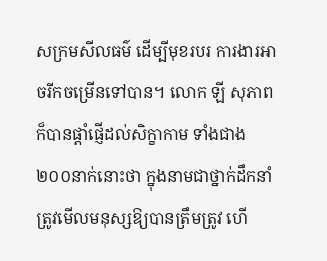សក្រមសីលធម៌ ដើម្បីមុខរបរ ការងារអាចរីកចម្រើនទៅបាន។ លោក ឡី សុភាព ក៏បានផ្តាំផ្ញើដល់សិក្ខាកាម ទាំងជាង២០០នាក់នោះថា ក្នុងនាមជាថ្នាក់ដឹកនាំត្រូវមើលមនុស្សឱ្យបានត្រឹមត្រូវ ហើ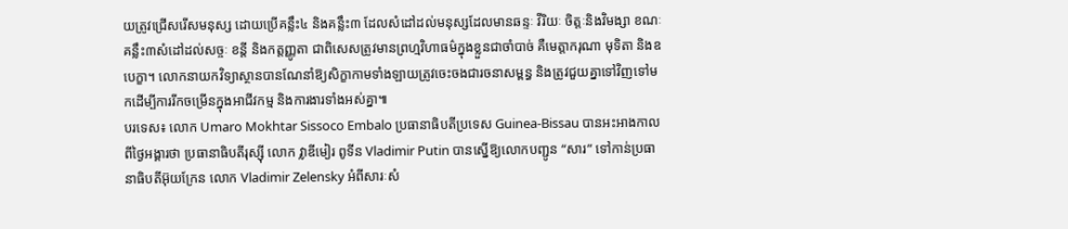យត្រូវជ្រើសរើសមនុស្ស ដោយប្រើគន្លឹះ៤ និងគន្លឹះ៣ ដែលសំដៅដល់មនុស្សដែលមានឆន្ទៈ វីរិយៈ ចិត្តៈនិងវិមង្សា ខណៈគន្លឹះ៣សំដៅដល់សច្ចៈ ខន្តី និងកត្តញ្ញូតា ជាពិសេសត្រូវមានព្រហ្មវិហាធម៌ក្នុងខ្លួនជាចាំបាច់ គឺមេត្តាករុណា មុទិតា និងឧបេក្ខា។ លោកនាយកវិទ្យាស្ថានបានណែនាំឱ្យសិក្ខាកាមទាំងឡាយត្រូវចេះចងជារចនាសម្ពន្ធ និងត្រូវជួយគ្នាទៅវិញទៅមកដើម្បីការរីកចម្រើនក្នុងអាជីវកម្ម និងការងារទាំងអស់គ្នា៕
បរទេស៖ លោក Umaro Mokhtar Sissoco Embalo ប្រធានាធិបតីប្រទេស Guinea-Bissau បានអះអាងកាលពីថ្ងៃអង្គារថា ប្រធានាធិបតីរុស្ស៊ី លោក វ្លាឌីមៀរ ពូទីន Vladimir Putin បានស្នើឱ្យលោកបញ្ជូន “សារ” ទៅកាន់ប្រធានាធិបតីអ៊ុយក្រែន លោក Vladimir Zelensky អំពីសារៈសំ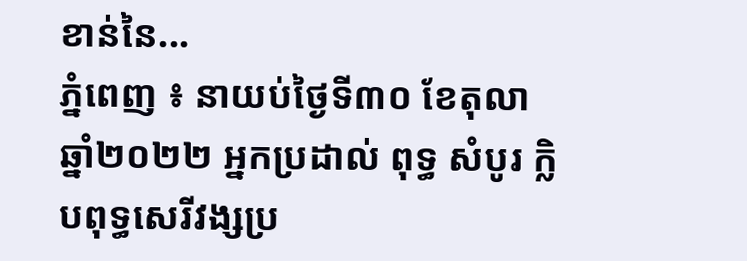ខាន់នៃ...
ភ្នំពេញ ៖ នាយប់ថ្ងៃទី៣០ ខែតុលា ឆ្នាំ២០២២ អ្នកប្រដាល់ ពុទ្ធ សំបូរ ក្លិបពុទ្ធសេរីវង្សប្រ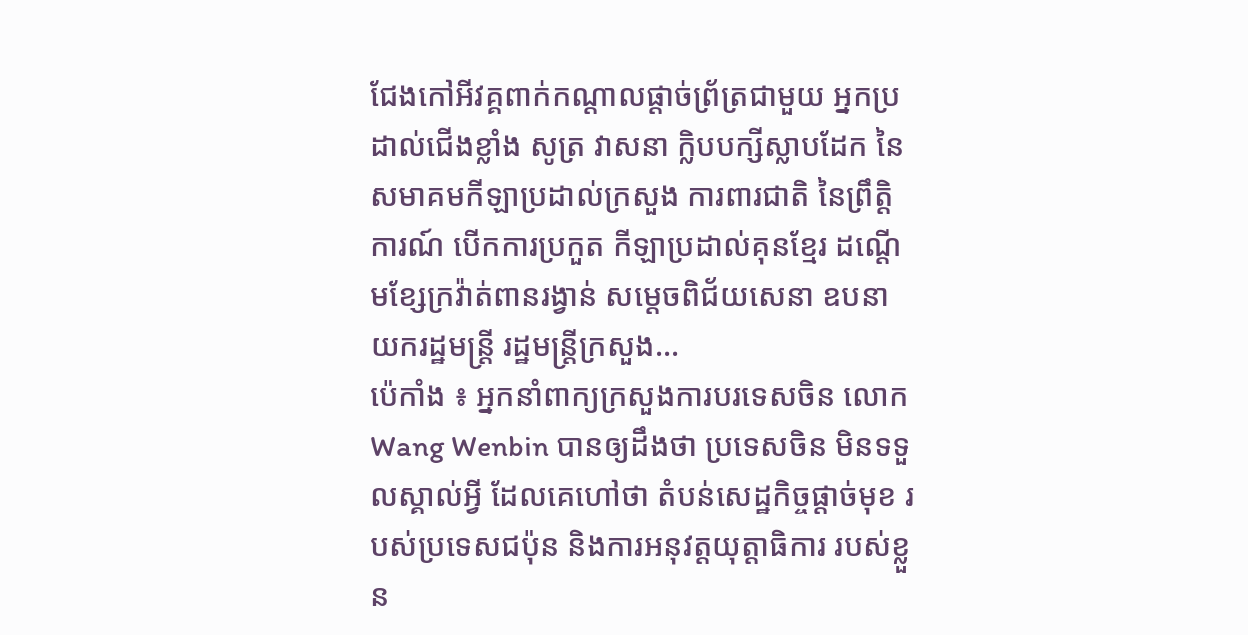ជែងកៅអីវគ្គពាក់កណ្តាលផ្តាច់ព្រ័ត្រជាមួយ អ្នកប្រដាល់ជើងខ្លាំង សូត្រ វាសនា ក្លិបបក្សីស្លាបដែក នៃសមាគមកីឡាប្រដាល់ក្រសួង ការពារជាតិ នៃព្រឹត្តិការណ៍ បើកការប្រកួត កីឡាប្រដាល់គុនខ្មែរ ដណ្តើមខ្សែក្រវ៉ាត់ពានរង្វាន់ សម្ដេចពិជ័យសេនា ឧបនាយករដ្ឋមន្ត្រី រដ្ឋមន្ត្រីក្រសួង...
ប៉េកាំង ៖ អ្នកនាំពាក្យក្រសួងការបរទេសចិន លោក Wang Wenbin បានឲ្យដឹងថា ប្រទេសចិន មិនទទួលស្គាល់អ្វី ដែលគេហៅថា តំបន់សេដ្ឋកិច្ចផ្តាច់មុខ របស់ប្រទេសជប៉ុន និងការអនុវត្តយុត្តាធិការ របស់ខ្លួន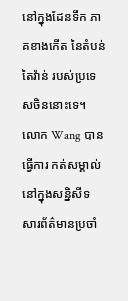នៅក្នុងដែនទឹក ភាគខាងកើត នៃតំបន់តៃវ៉ាន់ របស់ប្រទេសចិននោះទេ។ លោក Wang បានធ្វើការ កត់សម្គាល់នៅក្នុងសន្និសីទ សារព័ត៌មានប្រចាំ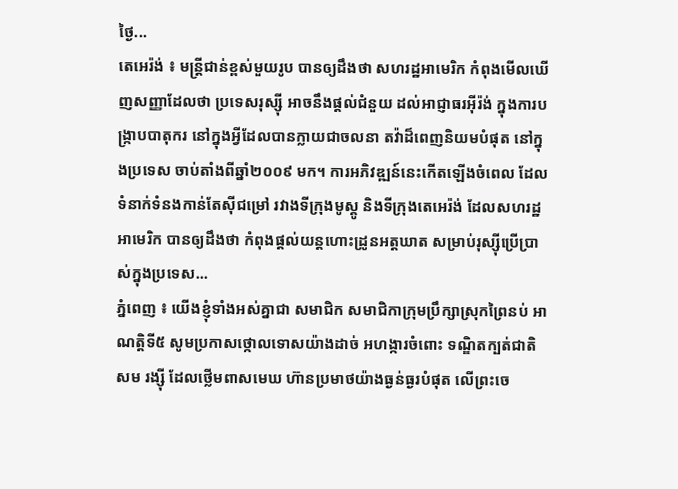ថ្ងៃ...
តេអេរ៉ង់ ៖ មន្ត្រីជាន់ខ្ពស់មួយរូប បានឲ្យដឹងថា សហរដ្ឋអាមេរិក កំពុងមើលឃើញសញ្ញាដែលថា ប្រទេសរុស្ស៊ី អាចនឹងផ្តល់ជំនួយ ដល់អាជ្ញាធរអ៊ីរ៉ង់ ក្នុងការបង្ក្រាបបាតុករ នៅក្នុងអ្វីដែលបានក្លាយជាចលនា តវ៉ាដ៏ពេញនិយមបំផុត នៅក្នុងប្រទេស ចាប់តាំងពីឆ្នាំ២០០៩ មក។ ការអភិវឌ្ឍន៍នេះកើតឡើងចំពេល ដែលទំនាក់ទំនងកាន់តែស៊ីជម្រៅ រវាងទីក្រុងមូស្គូ និងទីក្រុងតេអេរ៉ង់ ដែលសហរដ្ឋអាមេរិក បានឲ្យដឹងថា កំពុងផ្តល់យន្តហោះដ្រូនអត្ដឃាត សម្រាប់រុស្ស៊ីប្រើប្រាស់ក្នុងប្រទេស...
ភ្នំពេញ ៖ យើងខ្ញុំទាំងអស់គ្នាជា សមាជិក សមាជិកាក្រុមប្រឹក្សាស្រុកព្រៃនប់ អាណត្តិទី៥ សូមប្រកាសថ្កោលទោសយ៉ាងដាច់ អហង្ការចំពោះ ទណ្ឌិតក្បត់ជាតិ សម រង្ស៊ី ដែលថ្លើមពាសមេឃ ហ៊ានប្រមាថយ៉ាងធ្ងន់ធ្ងរបំផុត លើព្រះចេ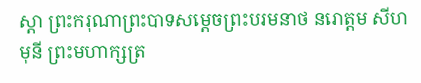ស្តា ព្រះករុណាព្រះបាទសម្ដេចព្រះបរមនាថ នរោត្តម សីហមុនី ព្រះមហាក្សត្រ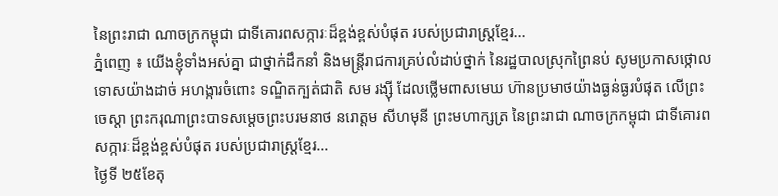នៃព្រះរាជា ណាចក្រកម្ពុជា ជាទីគោរពសក្ការៈដ៏ខ្ពង់ខ្ពស់បំផុត របស់ប្រជារាស្ត្រខ្មែរ...
ភ្នំពេញ ៖ យើងខ្ញុំទាំងអស់គ្នា ជាថ្នាក់ដឹកនាំ និងមន្រ្តីរាជការគ្រប់លំដាប់ថ្នាក់ នៃរដ្ឋបាលស្រុកព្រៃនប់ សូមប្រកាសថ្កោលទោសយ៉ាងដាច់ អហង្ការចំពោះ ទណ្ឌិតក្បត់ជាតិ សម រង្ស៊ី ដែលថ្លើមពាសមេឃ ហ៊ានប្រមាថយ៉ាងធ្ងន់ធ្ងរបំផុត លើព្រះចេស្តា ព្រះករុណាព្រះបាទសម្ដេចព្រះបរមនាថ នរោត្តម សីហមុនី ព្រះមហាក្សត្រ នៃព្រះរាជា ណាចក្រកម្ពុជា ជាទីគោរពសក្ការៈដ៏ខ្ពង់ខ្ពស់បំផុត របស់ប្រជារាស្ត្រខ្មែរ...
ថ្ងៃទី ២៥ខែតុ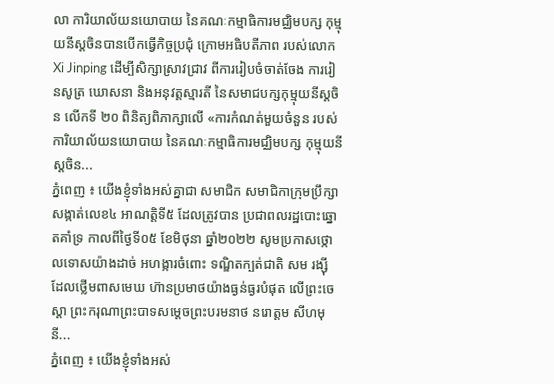លា ការិយាល័យនយោបាយ នៃគណៈកម្មាធិការមជ្ឈិមបក្ស កុម្មុយនីស្តចិនបានបើកធ្វើកិច្ចប្រជុំ ក្រោមអធិបតីភាព របស់លោក Xi Jinping ដើម្បីសិក្សាស្រាវជ្រាវ ពីការរៀបចំចាត់ចែង ការរៀនសូត្រ ឃោសនា និងអនុវត្តស្មារតី នៃសមាជបក្សកុម្មុយនីស្តចិន លើកទី ២០ ពិនិត្យពិភាក្សាលើ «ការកំណត់មួយចំនួន របស់ការិយាល័យនយោបាយ នៃគណៈកម្មាធិការមជ្ឈិមបក្ស កុម្មុយនីស្តចិន...
ភ្នំពេញ ៖ យើងខ្ញុំទាំងអស់គ្នាជា សមាជិក សមាជិកាក្រុមប្រឹក្សាសង្កាត់លេខ៤ អាណត្តិទី៥ ដែលត្រូវបាន ប្រជាពលរដ្ឋបោះឆ្នោតគាំទ្រ កាលពីថ្ងៃទី០៥ ខែមិថុនា ឆ្នាំ២០២២ សូមប្រកាសថ្កោលទោសយ៉ាងដាច់ អហង្ការចំពោះ ទណ្ឌិតក្បត់ជាតិ សម រង្ស៊ី ដែលថ្លើមពាសមេឃ ហ៊ានប្រមាថយ៉ាងធ្ងន់ធ្ងរបំផុត លើព្រះចេស្តា ព្រះករុណាព្រះបាទសម្ដេចព្រះបរមនាថ នរោត្តម សីហមុនី...
ភ្នំពេញ ៖ យើងខ្ញុំទាំងអស់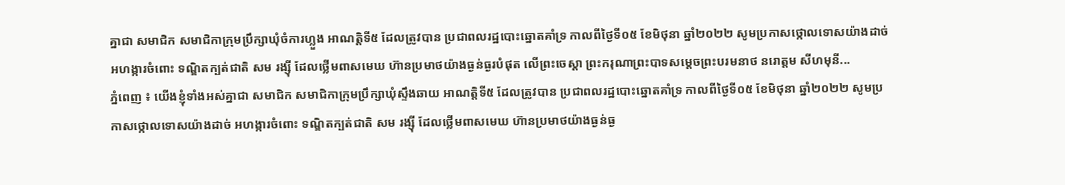គ្នាជា សមាជិក សមាជិកាក្រុមប្រឹក្សាឃុំចំការហ្លួង អាណត្តិទី៥ ដែលត្រូវបាន ប្រជាពលរដ្ឋបោះឆ្នោតគាំទ្រ កាលពីថ្ងៃទី០៥ ខែមិថុនា ឆ្នាំ២០២២ សូមប្រកាសថ្កោលទោសយ៉ាងដាច់ អហង្ការចំពោះ ទណ្ឌិតក្បត់ជាតិ សម រង្ស៊ី ដែលថ្លើមពាសមេឃ ហ៊ានប្រមាថយ៉ាងធ្ងន់ធ្ងរបំផុត លើព្រះចេស្តា ព្រះករុណាព្រះបាទសម្ដេចព្រះបរមនាថ នរោត្តម សីហមុនី...
ភ្នំពេញ ៖ យើងខ្ញុំទាំងអស់គ្នាជា សមាជិក សមាជិកាក្រុមប្រឹក្សាឃុំស្ទឹងឆាយ អាណត្តិទី៥ ដែលត្រូវបាន ប្រជាពលរដ្ឋបោះឆ្នោតគាំទ្រ កាលពីថ្ងៃទី០៥ ខែមិថុនា ឆ្នាំ២០២២ សូមប្រកាសថ្កោលទោសយ៉ាងដាច់ អហង្ការចំពោះ ទណ្ឌិតក្បត់ជាតិ សម រង្ស៊ី ដែលថ្លើមពាសមេឃ ហ៊ានប្រមាថយ៉ាងធ្ងន់ធ្ង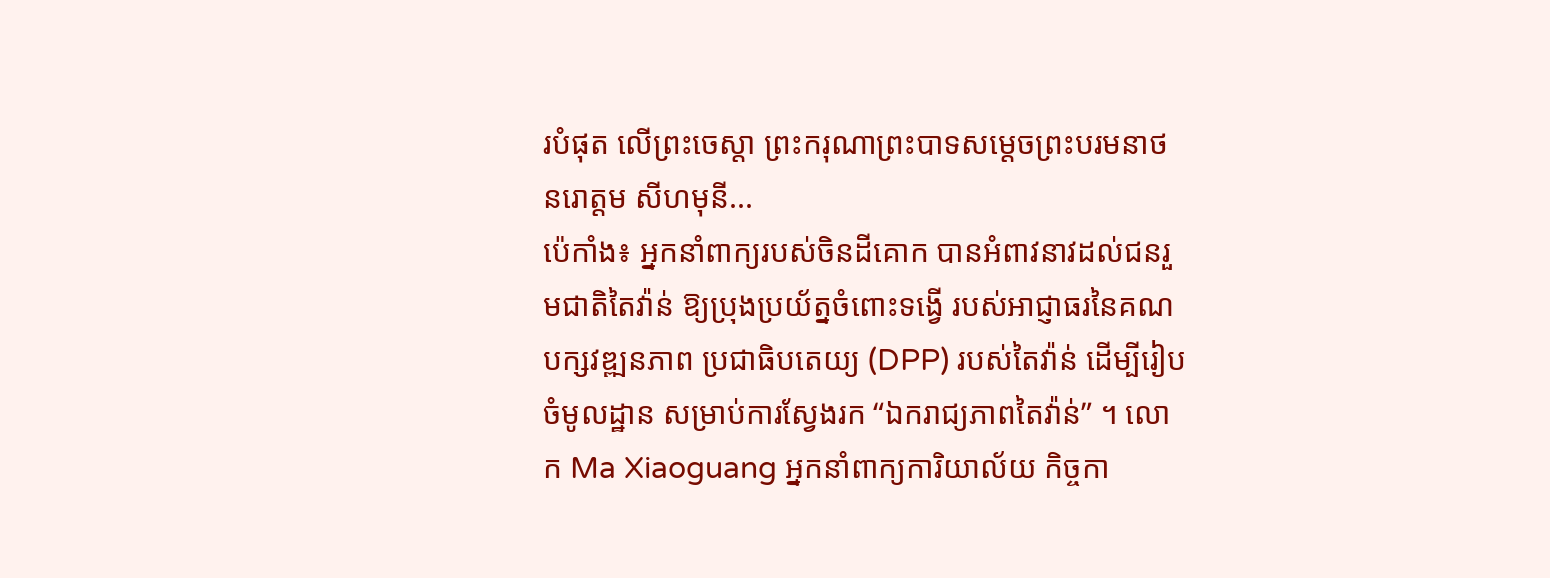របំផុត លើព្រះចេស្តា ព្រះករុណាព្រះបាទសម្ដេចព្រះបរមនាថ នរោត្តម សីហមុនី...
ប៉េកាំង៖ អ្នកនាំពាក្យរបស់ចិនដីគោក បានអំពាវនាវដល់ជនរួមជាតិតៃវ៉ាន់ ឱ្យប្រុងប្រយ័ត្នចំពោះទង្វើ របស់អាជ្ញាធរនៃគណបក្សវឌ្ឍនភាព ប្រជាធិបតេយ្យ (DPP) របស់តៃវ៉ាន់ ដើម្បីរៀបចំមូលដ្ឋាន សម្រាប់ការស្វែងរក “ឯករាជ្យភាពតៃវ៉ាន់” ។ លោក Ma Xiaoguang អ្នកនាំពាក្យការិយាល័យ កិច្ចកា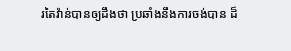រតៃវ៉ាន់បានឲ្យដឹងថា ប្រឆាំងនឹងការចង់បាន ដ៏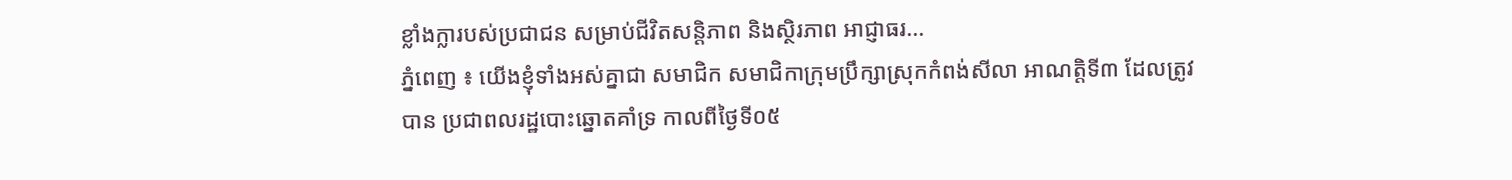ខ្លាំងក្លារបស់ប្រជាជន សម្រាប់ជីវិតសន្តិភាព និងស្ថិរភាព អាជ្ញាធរ...
ភ្នំពេញ ៖ យើងខ្ញុំទាំងអស់គ្នាជា សមាជិក សមាជិកាក្រុមប្រឹក្សាស្រុកកំពង់សីលា អាណត្តិទី៣ ដែលត្រូវបាន ប្រជាពលរដ្ឋបោះឆ្នោតគាំទ្រ កាលពីថ្ងៃទី០៥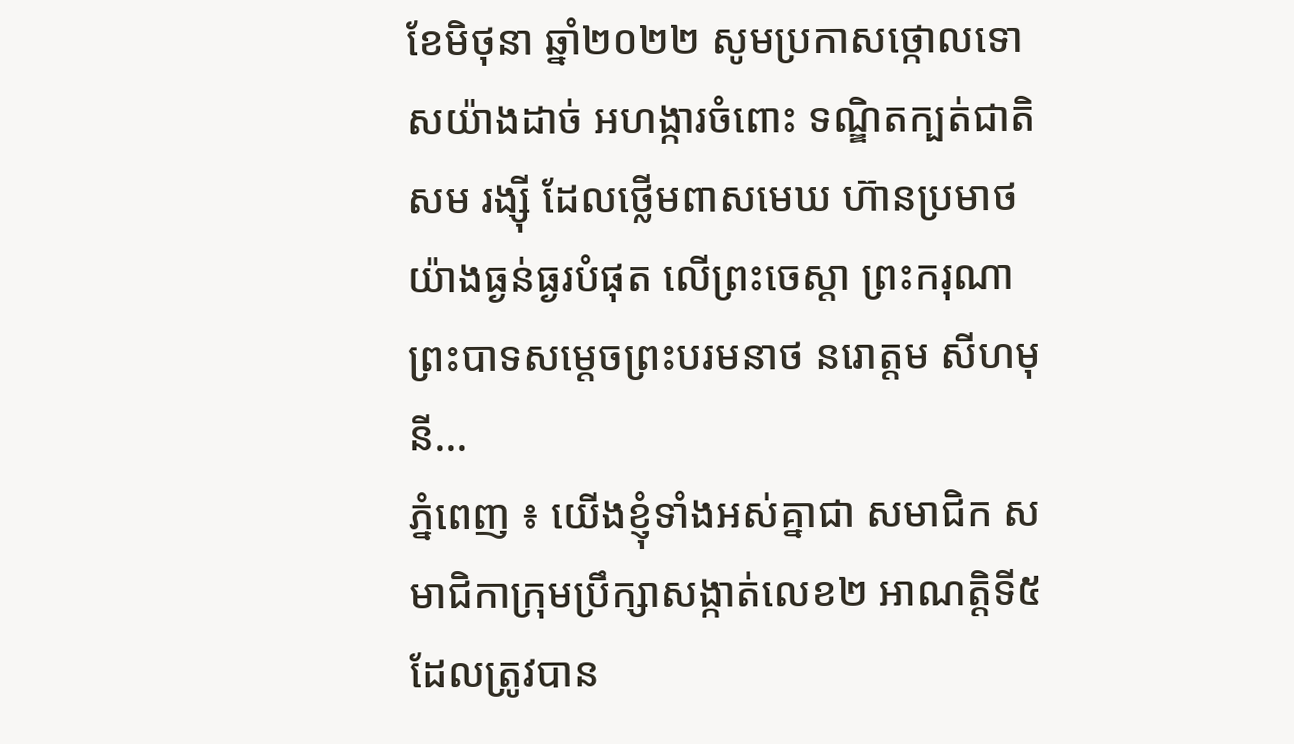ខែមិថុនា ឆ្នាំ២០២២ សូមប្រកាសថ្កោលទោសយ៉ាងដាច់ អហង្ការចំពោះ ទណ្ឌិតក្បត់ជាតិ សម រង្ស៊ី ដែលថ្លើមពាសមេឃ ហ៊ានប្រមាថយ៉ាងធ្ងន់ធ្ងរបំផុត លើព្រះចេស្តា ព្រះករុណាព្រះបាទសម្ដេចព្រះបរមនាថ នរោត្តម សីហមុនី...
ភ្នំពេញ ៖ យើងខ្ញុំទាំងអស់គ្នាជា សមាជិក សមាជិកាក្រុមប្រឹក្សាសង្កាត់លេខ២ អាណត្តិទី៥ ដែលត្រូវបាន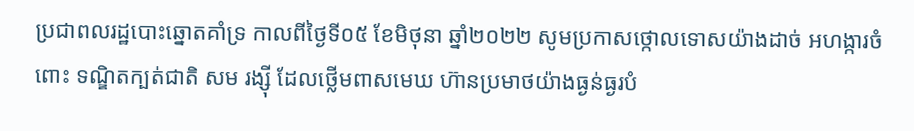ប្រជាពលរដ្ឋបោះឆ្នោតគាំទ្រ កាលពីថ្ងៃទី០៥ ខែមិថុនា ឆ្នាំ២០២២ សូមប្រកាសថ្កោលទោសយ៉ាងដាច់ អហង្ការចំពោះ ទណ្ឌិតក្បត់ជាតិ សម រង្ស៊ី ដែលថ្លើមពាសមេឃ ហ៊ានប្រមាថយ៉ាងធ្ងន់ធ្ងរបំ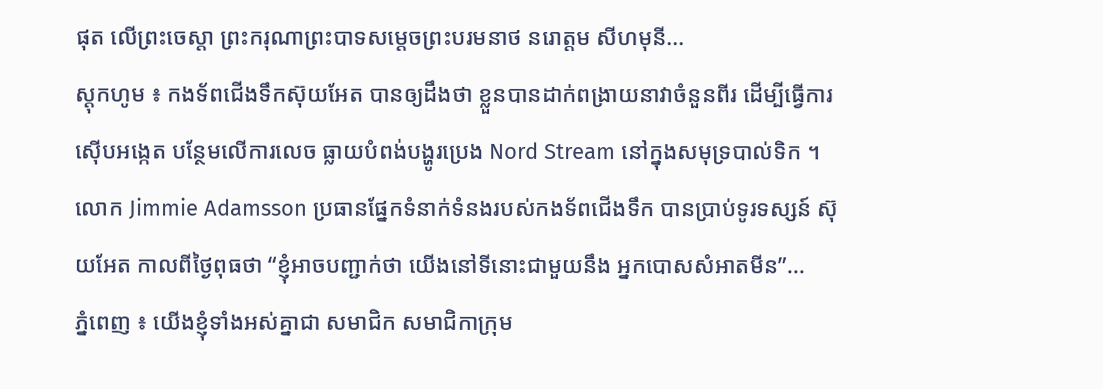ផុត លើព្រះចេស្តា ព្រះករុណាព្រះបាទសម្ដេចព្រះបរមនាថ នរោត្តម សីហមុនី...
ស្ដុកហូម ៖ កងទ័ពជើងទឹកស៊ុយអែត បានឲ្យដឹងថា ខ្លួនបានដាក់ពង្រាយនាវាចំនួនពីរ ដើម្បីធ្វើការស៊ើបអង្កេត បន្ថែមលើការលេច ធ្លាយបំពង់បង្ហូរប្រេង Nord Stream នៅក្នុងសមុទ្របាល់ទិក ។ លោក Jimmie Adamsson ប្រធានផ្នែកទំនាក់ទំនងរបស់កងទ័ពជើងទឹក បានប្រាប់ទូរទស្សន៍ ស៊ុយអែត កាលពីថ្ងៃពុធថា “ខ្ញុំអាចបញ្ជាក់ថា យើងនៅទីនោះជាមួយនឹង អ្នកបោសសំអាតមីន”...
ភ្នំពេញ ៖ យើងខ្ញុំទាំងអស់គ្នាជា សមាជិក សមាជិកាក្រុម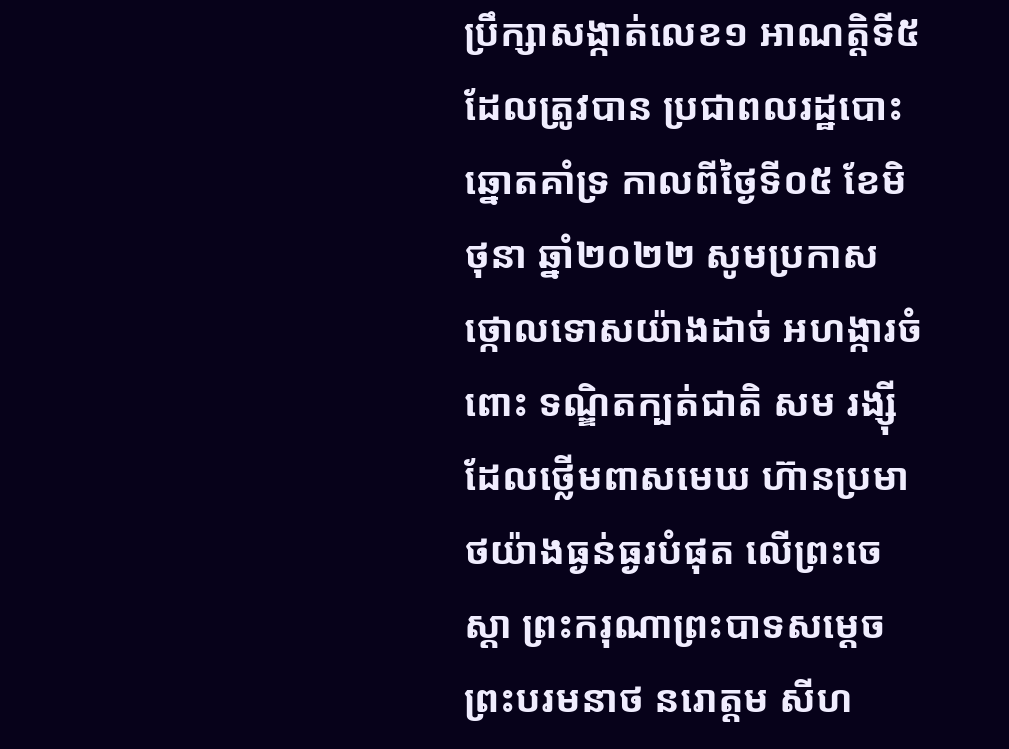ប្រឹក្សាសង្កាត់លេខ១ អាណត្តិទី៥ ដែលត្រូវបាន ប្រជាពលរដ្ឋបោះឆ្នោតគាំទ្រ កាលពីថ្ងៃទី០៥ ខែមិថុនា ឆ្នាំ២០២២ សូមប្រកាសថ្កោលទោសយ៉ាងដាច់ អហង្ការចំពោះ ទណ្ឌិតក្បត់ជាតិ សម រង្ស៊ី ដែលថ្លើមពាសមេឃ ហ៊ានប្រមាថយ៉ាងធ្ងន់ធ្ងរបំផុត លើព្រះចេស្តា ព្រះករុណាព្រះបាទសម្ដេចព្រះបរមនាថ នរោត្តម សីហ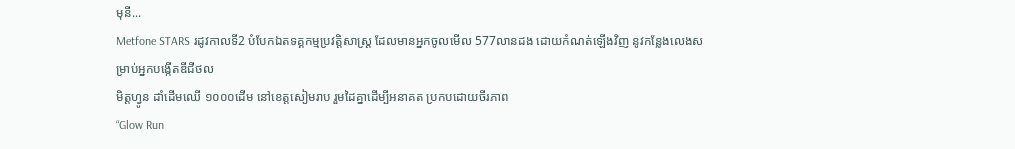មុនី...
Metfone STARS រដូវកាលទី2 បំបែកឯតទគ្គកម្មប្រវត្តិសាស្ត្រ ដែលមានអ្នកចូលមើល 577លានដង ដោយកំណត់ឡើងវិញ នូវកន្លែងលេងសម្រាប់អ្នកបង្កើតឌីជីថល
មិត្តហ្វូន ដាំដើមឈើ ១០០០ដើម នៅខេត្តសៀមរាប រួមដៃគ្នាដើម្បីអនាគត ប្រកបដោយចីរភាព
“Glow Run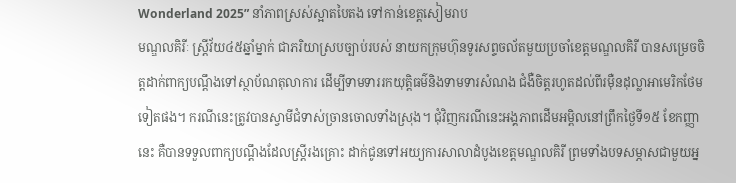Wonderland 2025” នាំភាពស្រស់ស្អាតបៃតង ទៅកាន់ខេត្តសៀមរាប
មណ្ឌលគិរីៈ ស្ត្រីវ័យ៤៥ឆ្នាំម្នាក់ ជាភរិយាស្របច្បាប់របស់ នាយកក្រុមហ៊ុនទូរសព្ទចល័តមួយប្រចាំខេត្តមណ្ឌលគិរី បានសម្រេចចិត្តដាក់ពាក្យបណ្តឹងទៅស្ថាប័ណតុលាការ ដើម្បីទាមទាររកយុត្តិធម៌និងទាមទារសំណង ជំងឺចិត្តរហូតដល់ពីរម៉ឺនដុល្លាអាមេរិកថែមទៀតផង។ ករណីនេះត្រូវបានស្វាមីជំទាស់ច្រានចោលទាំងស្រុង។ ជុំវិញករណីនេះអង្គភាពដើមអម្ពិលនៅព្រឹកថ្ងៃទី១៥ ខែកញ្ញានេះ គឺបានទទួលពាក្យបណ្តឹងដែលស្ត្រីរងគ្រោះ ដាក់ជូនទៅអយ្យការសាលាដំបូងខេត្តមណ្ឌលគិរី ព្រមទាំងបទសម្ភាសជាមួយអ្ន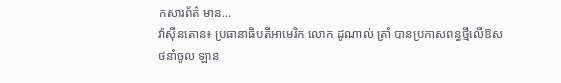កសារព័ត៌ មាន...
វ៉ាស៊ីនតោន៖ ប្រធានាធិបតីអាមេរិក លោក ដូណាល់ ត្រាំ បានប្រកាសពន្ធថ្មីលើឱសថនាំចូល ឡាន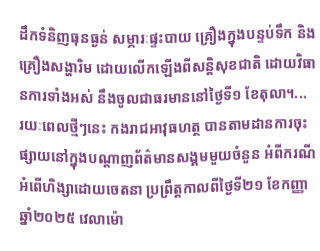ដឹកទំនិញធុនធ្ងន់ សម្ភារៈផ្ទះបាយ គ្រឿងក្នុងបន្ទប់ទឹក និងគ្រឿងសង្ហារិម ដោយលើកឡើងពីសន្តិសុខជាតិ ដោយវិធានការទាំងអស់ នឹងចូលជាធរមាននៅថ្ងៃទី១ ខែតុលា។...
រយៈពេលថ្មីៗនេះ កងរាជអាវុធហត្ថ បានតាមដានការចុះផ្សាយនៅក្នុងបណ្ដាញព័ត៌មានសង្គមមួយចំនួន អំពីករណីអំពើហិង្សាដោយចេតនា ប្រព្រឹត្តកាលពីថ្ងៃទី២១ ខែកញ្ញា ឆ្នាំ២០២៥ វេលាម៉ោ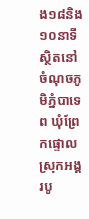ង១៨និង១០នាទី ស្ថិតនៅចំណុចភូមិភ្នំបាទេព ឃុំព្រែកផ្ទោល ស្រុកអង្គរបូ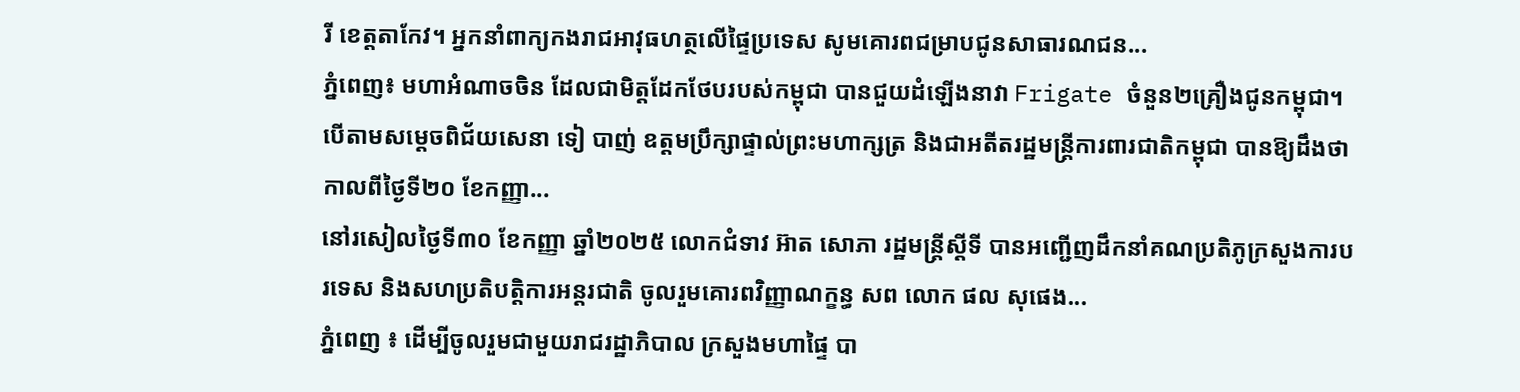រី ខេត្តតាកែវ។ អ្នកនាំពាក្យកងរាជអាវុធហត្ថលើផ្ទៃប្រទេស សូមគោរពជម្រាបជូនសាធារណជន...
ភ្នំពេញ៖ មហាអំណាចចិន ដែលជាមិត្តដែកថែបរបស់កម្ពុជា បានជួយដំឡើងនាវា Frigate ចំនួន២គ្រឿងជូនកម្ពុជា។ បើតាមសម្ដេចពិជ័យសេនា ទៀ បាញ់ ឧត្តមប្រឹក្សាផ្ទាល់ព្រះមហាក្សត្រ និងជាអតីតរដ្ឋមន្រ្តីការពារជាតិកម្ពុជា បានឱ្យដឹងថា កាលពីថ្ងៃទី២០ ខែកញ្ញា...
នៅរសៀលថ្ងៃទី៣០ ខែកញ្ញា ឆ្នាំ២០២៥ លោកជំទាវ អ៊ាត សោភា រដ្ឋមន្ត្រីស្តីទី បានអញ្ជើញដឹកនាំគណប្រតិភូក្រសួងការបរទេស និងសហប្រតិបត្តិការអន្តរជាតិ ចូលរួមគោរពវិញ្ញាណក្ខន្ធ សព លោក ផល សុផេង...
ភ្នំពេញ ៖ ដើម្បីចូលរួមជាមួយរាជរដ្ឋាភិបាល ក្រសួងមហាផ្ទៃ បា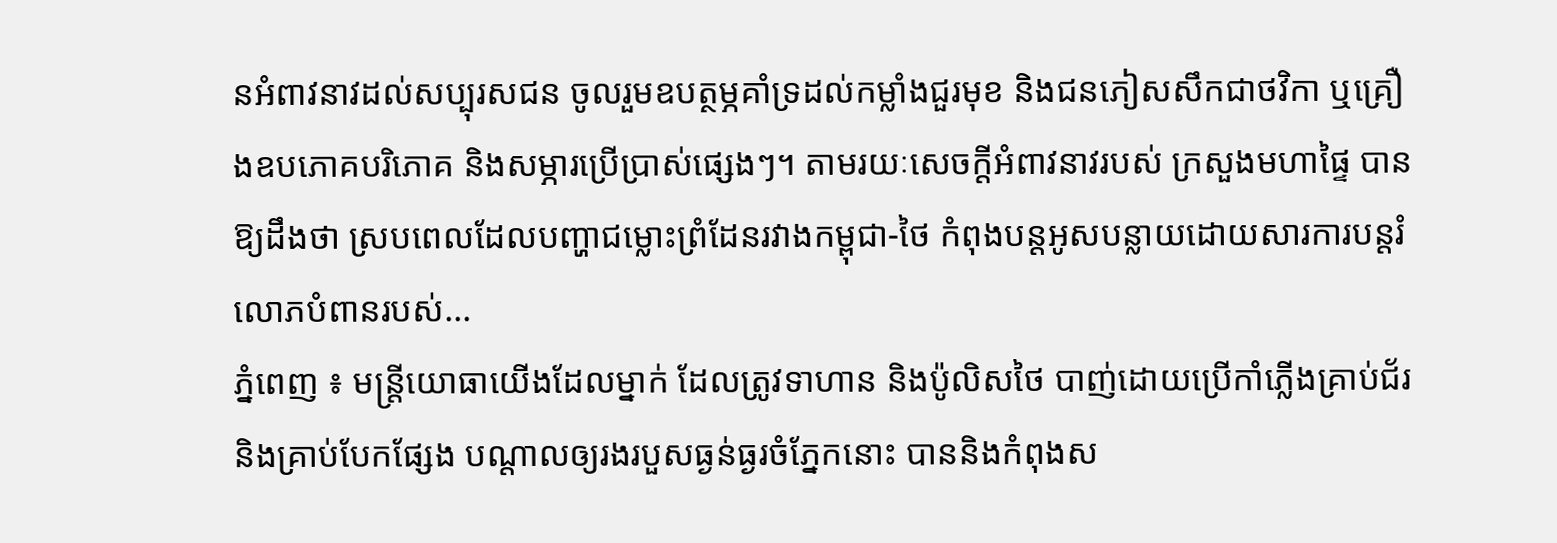នអំពាវនាវដល់សប្បុរសជន ចូលរួមឧបត្ថម្ភគាំទ្រដល់កម្លាំងជួរមុខ និងជនភៀសសឹកជាថវិកា ឬគ្រឿងឧបភោគបរិភោគ និងសម្ភារប្រើប្រាស់ផ្សេងៗ។ តាមរយៈសេចក្ដីអំពាវនាវរបស់ ក្រសួងមហាផ្ទៃ បានឱ្យដឹងថា ស្របពេលដែលបញ្ហាជម្លោះព្រំដែនរវាងកម្ពុជា-ថៃ កំពុងបន្តអូសបន្លាយដោយសារការបន្តរំលោភបំពានរបស់...
ភ្នំពេញ ៖ មន្រ្តីយោធាយើងដែលម្នាក់ ដែលត្រូវទាហាន និងប៉ូលិសថៃ បាញ់ដោយប្រើកាំភ្លើងគ្រាប់ជ័រ និងគ្រាប់បែកផ្សែង បណ្តាលឲ្យរងរបួសធ្ងន់ធ្ងរចំភ្នែកនោះ បាននិងកំពុងស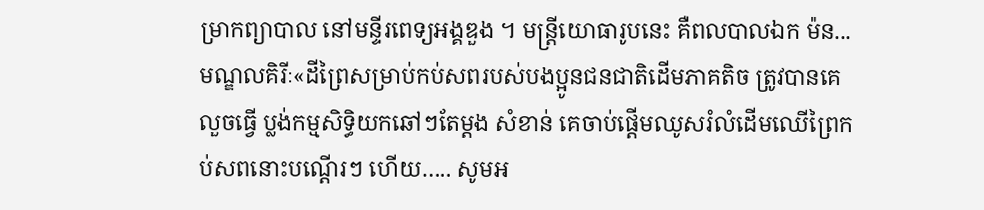ម្រាកព្យាបាល នៅមន្ទីរពេទ្យអង្គឌួង ។ មន្រ្តីយោធារូបនេះ គឺពលបាលឯក ម៉ន...
មណ្ឌលគិរីៈ«ដីព្រៃសម្រាប់កប់សពរបស់បងប្អូនជនជាតិដើមភាគតិច ត្រូវបានគេលួចធ្វើ ប្លង់កម្មសិទ្ធិយកឆៅៗតែម្តង សំខាន់ គេចាប់ផ្ដើមឈូសរំលំដើមឈើព្រៃកប់សពនោះបណ្តើរៗ ហើយ….. សូមអ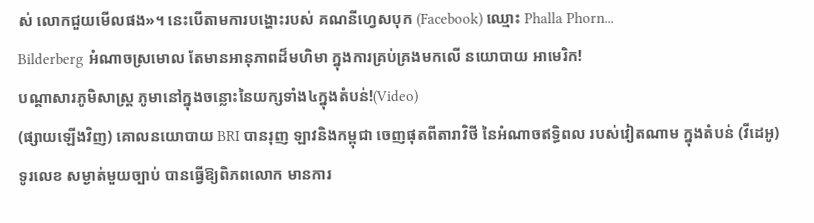ស់ លោកជួយមើលផង»។ នេះបើតាមការបង្ហោះរបស់ គណនីហ្វេសបុក (Facebook) ឈ្មោះ Phalla Phorn...
Bilderberg អំណាចស្រមោល តែមានអានុភាពដ៏មហិមា ក្នុងការគ្រប់គ្រងមកលើ នយោបាយ អាមេរិក!
បណ្ដាសារភូមិសាស្រ្ត ភូមានៅក្នុងចន្លោះនៃយក្សទាំង៤ក្នុងតំបន់!(Video)
(ផ្សាយឡើងវិញ) គោលនយោបាយ BRI បានរុញ ឡាវនិងកម្ពុជា ចេញផុតពីតារាវិថី នៃអំណាចឥទ្ធិពល របស់វៀតណាម ក្នុងតំបន់ (វីដេអូ)
ទូរលេខ សម្ងាត់មួយច្បាប់ បានធ្វើឱ្យពិភពលោក មានការ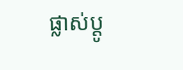ផ្លាស់ប្ដូ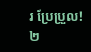រ ប្រែប្រួល!
២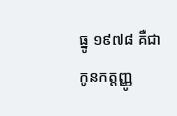ធ្នូ ១៩៧៨ គឺជា កូនកត្តញ្ញូ